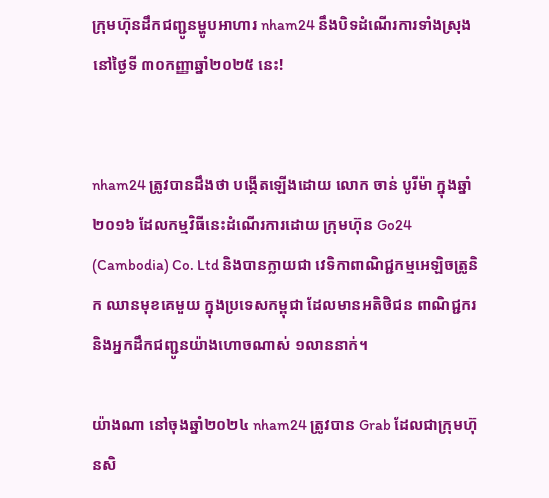ក្រុមហ៊ុនដឹកជញ្ជូនម្ហូបអាហារ nham24 នឹងបិទដំណើរការទាំងស្រុង នៅថ្ងៃទី ៣០កញ្ញាឆ្នាំ២០២៥ នេះ!


nham24 ត្រូវបានដឹងថា បង្កើតឡើងដោយ លោក ចាន់ បូរីម៉ា ក្នុងឆ្នាំ២០១៦ ដែលកម្មវិធីនេះដំណើរការដោយ ក្រុមហ៊ុន Go24 (Cambodia) Co. Ltd និងបានក្លាយជា វេទិកាពាណិជ្ជកម្មអេឡិចត្រូនិក ឈានមុខគេមួយ ក្នុងប្រទេសកម្ពុជា ដែលមានអតិថិជន ពាណិជ្ជករ និងអ្នកដឹកជញ្ជូនយ៉ាងហោចណាស់ ១លាននាក់។

យ៉ាងណា នៅចុងឆ្នាំ២០២៤ nham24 ត្រូវបាន Grab ដែលជាក្រុមហ៊ុនសិ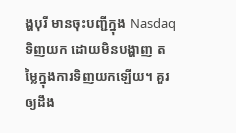ង្ហបុរី មានចុះបញ្ជីក្នុង Nasdaq ទិញយក ដោយមិនបង្ហាញ តម្លៃក្នុងការទិញយកឡើយ។ គួរឲ្យដឹង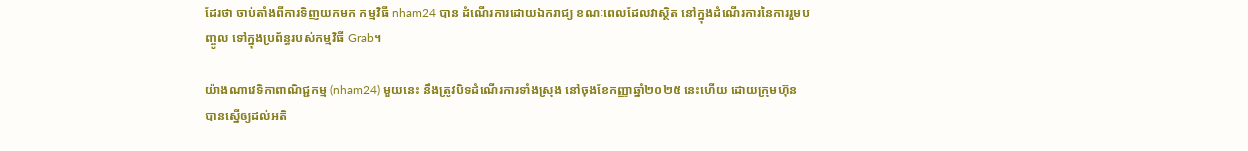ដែរថា ចាប់តាំងពីការទិញយកមក កម្មវិធី nham24 បាន ដំណើរការដោយឯករាជ្យ ខណៈពេលដែលវាស្ថិត នៅក្នុងដំណើរការនៃការរួមបញ្ចូល ទៅក្នុងប្រព័ន្ធរបស់កម្មវិធី Grab។

យ៉ាងណាវេទិកាពាណិជ្ជកម្ម (nham24) មួយនេះ នឹងត្រូវបិទដំណើរការទាំងស្រុង នៅចុងខែកញ្ញាឆ្នាំ២០២៥ នេះហើយ ដោយក្រុមហ៊ុន បានស្នើឲ្យដល់អតិ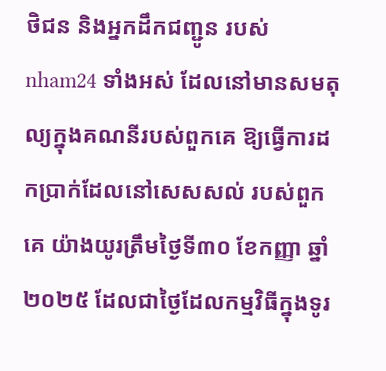ថិជន និងអ្នកដឹកជញ្ជូន របស់ nham24 ទាំងអស់ ដែលនៅមានសមតុល្យក្នុងគណនីរបស់ពួកគេ ឱ្យធ្វើការដកប្រាក់ដែលនៅសេសសល់ របស់ពួកគេ យ៉ាងយូរត្រឹមថ្ងៃទី៣០ ខែកញ្ញា ឆ្នាំ២០២៥ ដែលជាថ្ងៃដែលកម្មវិធីក្នុងទូរ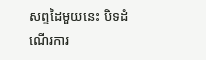សព្ទដៃមួយនេះ បិទដំណើរការ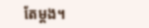តែម្តង។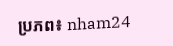ប្រភព៖ nham24